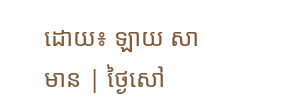ដោយ៖ ឡាយ សាមាន | ថ្ងៃសៅ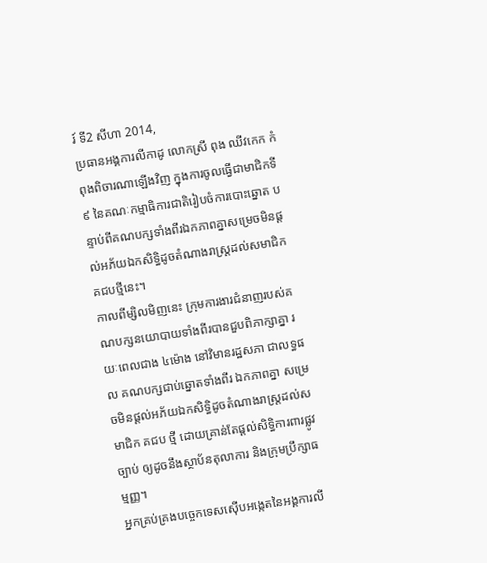រ៍ ទី2 សីហា 2014,
ប្រធានអង្គការលីកាដូ លោកស្រី ពុង ឈីវកេក កំពុងពិចារណាឡើងវិញ ក្នុងការចូលធ្វើជាមាជិកទី៩ នៃគណៈកម្មាធិការជាតិរៀបចំការបោះឆ្នោត បន្ទាប់ពីគណបក្សទាំងពីរឯកភាពគ្នាសម្រេចមិនផ្តល់អភ័យឯកសិទ្ធិដូចតំណាងរាស្ត្រដល់សមាជិកគជបថ្មីនេះ។
កាលពីម្សិលមិញនេះ ក្រុមការងារជំនាញរបស់គណបក្សនយោបាយទាំងពីរបានជួបពិភាក្សាគ្នា រយៈពេលជាង ៤ម៉ោង នៅវិមានរដ្ឋសភា ជាលទ្ធផល គណបក្សជាប់ឆ្នោតទាំងពីរ ឯកភាពគ្នា សម្រេចមិនផ្តល់អភ័យឯកសិទ្ធិដូចតំណាងរាស្ត្រដល់សមាជិក គជប ថ្មី ដោយគ្រាន់តែផ្តល់សិទ្ធិការពារផ្លូវច្បាប់ ឲ្យដូចនឹងស្ថាប័នតុលាការ និងក្រុមប្រឹក្សាធម្មញ្ញ។
អ្នកគ្រប់គ្រងបច្ចេកទេសស៊ើបអង្កេតនៃអង្គការលី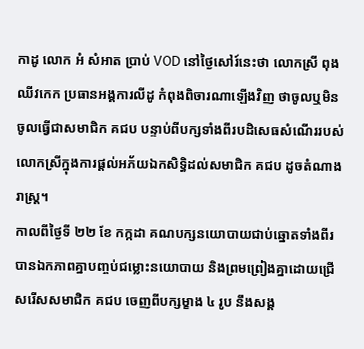កាដូ លោក អំ សំអាត ប្រាប់ VOD នៅថ្ងៃសៅរ៍នេះថា លោកស្រី ពុង ឈីវកេក ប្រធានអង្គការលីដូ កំពុងពិចារណាឡើងវិញ ថាចូលឬមិនចូលធ្វើជាសមាជិក គជប បន្ទាប់ពីបក្សទាំងពីរបដិសេធសំណើររបស់លោកស្រីក្នុងការផ្តល់អភ័យឯកសិទ្ធិដល់សមាជិក គជប ដូចតំណាងរាស្ត្រ។
កាលពីថ្ងៃទី ២២ ខែ កក្កដា គណបក្សនយោបាយជាប់ឆ្នោតទាំងពីរបានឯកភាពគ្នាបញ្ចប់ជម្លោះនយោបាយ និងព្រមព្រៀងគ្នាដោយជ្រើសរើសសមាជិក គជប ចេញពីបក្សម្ខាង ៤ រូប នឹងសង្គ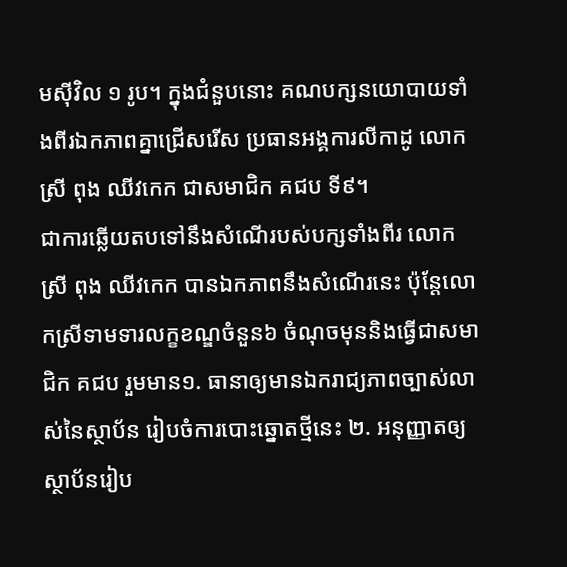មស៊ីវិល ១ រូប។ ក្នុងជំនួបនោះ គណបក្សនយោបាយទាំងពីរឯកភាពគ្នាជ្រើសរើស ប្រធានអង្គការលីកាដូ លោកស្រី ពុង ឈីវកេក ជាសមាជិក គជប ទី៩។
ជាការឆ្លើយតបទៅនឹងសំណើរបស់បក្សទាំងពីរ លោក ស្រី ពុង ឈីវកេក បានឯកភាពនឹងសំណើរនេះ ប៉ុន្តែលោកស្រីទាមទារលក្ខខណ្ឌចំនួន៦ ចំណុចមុននិងធ្វើជាសមាជិក គជប រួមមាន១. ធានាឲ្យមានឯករាជ្យភាពច្បាស់លាស់នៃស្ថាប័ន រៀបចំការបោះឆ្នោតថ្មីនេះ ២. អនុញ្ញាតឲ្យស្ថាប័នរៀប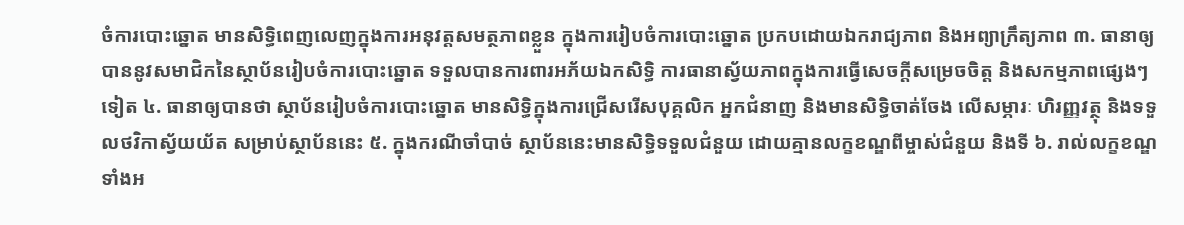ចំការបោះឆ្នោត មានសិទ្ធិពេញលេញក្នុងការអនុវត្តសមត្ថភាពខ្លួន ក្នុងការរៀបចំការបោះឆ្នោត ប្រកបដោយឯករាជ្យភាព និងអព្យាក្រឹត្យភាព ៣. ធានាឲ្យបាននូវសមាជិកនៃស្ថាប័នរៀបចំការបោះឆ្នោត ទទួលបានការពារអភ័យឯកសិទ្ធិ ការធានាស្វ័យភាពក្នុងការធ្វើសេចក្តីសម្រេចចិត្ត និងសកម្មភាពផ្សេងៗទៀត ៤. ធានាឲ្យបានថា ស្ថាប័នរៀបចំការបោះឆ្នោត មានសិទ្ធិក្នុងការជ្រើសរើសបុគ្គលិក អ្នកជំនាញ និងមានសិទ្ធិចាត់ចែង លើសម្ភារៈ ហិរញ្ញវត្ថុ និងទទួលថវិកាស្វ័យយ័ត សម្រាប់ស្ថាប័ននេះ ៥. ក្នុងករណីចាំបាច់ ស្ថាប័ននេះមានសិទ្ធិទទួលជំនួយ ដោយគ្មានលក្ខខណ្ឌពីម្ចាស់ជំនួយ និងទី ៦. រាល់លក្ខខណ្ឌទាំងអ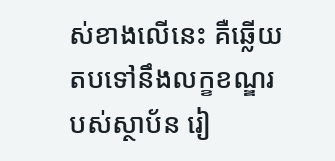ស់ខាងលើនេះ គឺឆ្លើយតបទៅនឹងលក្ខខណ្ឌរបស់ស្ថាប័ន រៀ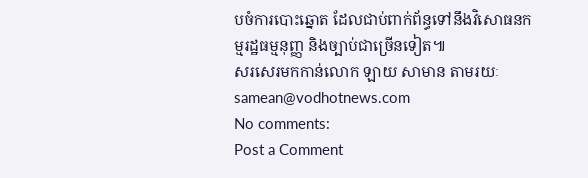បចំការបោះឆ្នោត ដែលជាប់ពាក់ព័ន្ធទៅនឹងវិសោធនកម្មរដ្ឋធម្មនុញ្ញ និងច្បាប់ជាច្រើនទៀត៕
សរសេរមកកាន់លោក ឡាយ សាមាន តាមរយៈ samean@vodhotnews.com
No comments:
Post a Comment